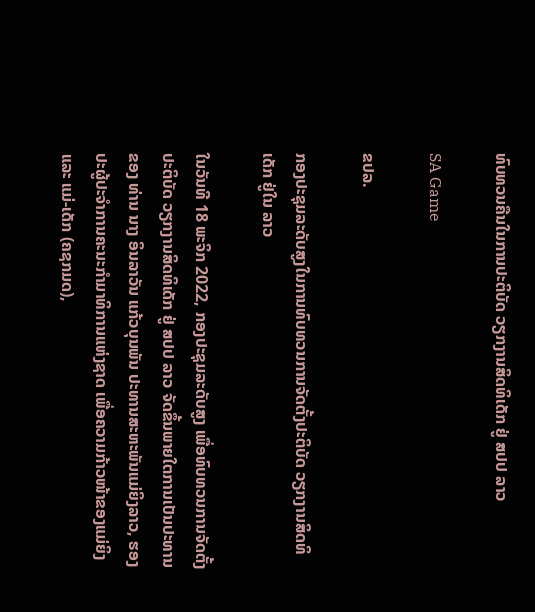ທົບທວນຄືນໃນການປະຕິບັດ ວຽກງານສິດທິເດັກ ຢູ່ ສປປ ລາວ

SA Game

ຂປລ.

ກອງປະຊຸມລະດັບສູງໃນການທົບທວນການຈັດຕັ້ງປະຕິບັດ ວຽກງານສິດທິເດັກ ຢູ່ໃນ ລາວ

ໃນວັນທີ 18 ພະຈິກ 2022, ກອງປະຊຸມລະດັບສູງ ເພື່ອທົບທວນການຈັດຕັ້ງປະຕິບັດ ວຽກງານສິດທິເດັກ ຢູ່ ສປປ ລາວ ຈັດຂຶ້ນພາຍໃຕການເປັນປະທານຂອງ ທ່ານ ນາງ ອິນລາວັນ ແກ້ວບຸນພັນ ປະທານສະຫະພັນແມ່ຍິງລາວ, ຮອງປະຜູ້ປະຈຳການຄະນະກຳມາທິການແຫ່ງຊາດ ເພື່ອຄວາມກ້າວໜ້າຂອງແມ່ຍິງ ແລະ ແມ່-ເດັກ (ຄຊກມດ),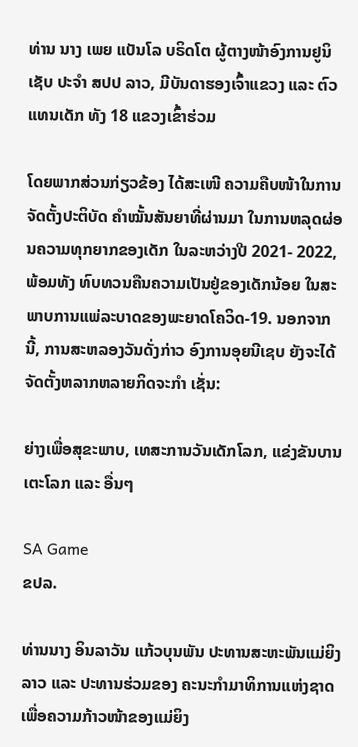ທ່ານ ນາງ ເພຍ ແບັນໂລ ບຣິດໂຕ ຜູ້ຕາງໜ້າອົງການຢູນິເຊັບ ປະຈໍາ ສປປ ລາວ, ມີບັນດາຮອງເຈົ້າແຂວງ ແລະ ຕົວແທນເດັກ ທັງ 18 ແຂວງເຂົ້າຮ່ວມ

ໂດຍພາກສ່ວນກ່ຽວຂ້ອງ ໄດ້ສະເໜີ ຄວາມຄືບໜ້າໃນການຈັດຕັ້ງປະຕິບັດ ຄຳໝັ້ນສັນຍາທີ່ຜ່ານມາ ໃນການຫລຸດຜ່ອນຄວາມທຸກຍາກຂອງເດັກ ໃນລະຫວ່າງປີ 2021- 2022, ພ້ອມທັງ ທົບທວນຄືນຄວາມເປັນຢູ່ຂອງເດັກນ້ອຍ ໃນສະພາບການແພ່ລະບາດຂອງພະຍາດໂຄວິດ-19. ນອກຈາກນີ້, ການສະຫລອງວັນດັ່ງກ່າວ ອົງການອຸຍນີເຊບ ຍັງຈະໄດ້ຈັດຕັ້ງຫລາກຫລາຍກິດຈະກຳ ເຊັ່ນ:

ຍ່າງເພື່ອສຸຂະພາບ, ເທສະການວັນເດັກໂລກ, ແຂ່ງຂັນບານເຕະໂລກ ແລະ ອື່ນໆ

SA Game
ຂປລ.

ທ່ານນາງ ອິນລາວັນ ແກ້ວບຸນພັນ ປະທານສະຫະພັນແມ່ຍິງລາວ ແລະ ປະທານຮ່ວມຂອງ ຄະນະກຳມາທິການແຫ່ງຊາດ ເພື່ອຄວາມກ້າວໜ້າຂອງແມ່ຍິງ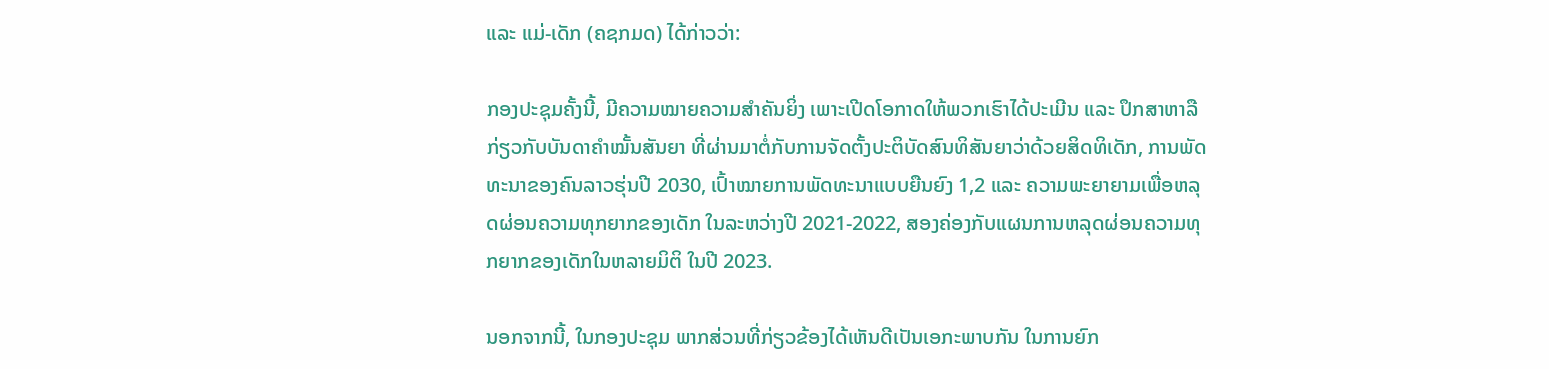ແລະ ແມ່-ເດັກ (ຄຊກມດ) ໄດ້ກ່າວວ່າ:

ກອງປະຊຸມຄັ້ງນີ້, ມີຄວາມໝາຍຄວາມສຳຄັນຍິ່ງ ເພາະເປີດໂອກາດໃຫ້ພວກເຮົາໄດ້ປະເມີນ ແລະ ປຶກສາຫາລື ກ່ຽວກັບບັນດາຄຳໝັ້ນສັນຍາ ທີ່ຜ່ານມາຕໍ່ກັບການຈັດຕັ້ງປະຕິບັດສົນທິສັນຍາວ່າດ້ວຍສິດທິເດັກ, ການພັດທະນາຂອງຄົນລາວຮຸ່ນປີ 2030, ເປົ້າໝາຍການພັດທະນາແບບຍືນຍົງ 1,2 ແລະ ຄວາມພະຍາຍາມເພື່ອຫລຸດຜ່ອນຄວາມທຸກຍາກຂອງເດັກ ໃນລະຫວ່າງປີ 2021-2022, ສອງຄ່ອງກັບແຜນການຫລຸດຜ່ອນຄວາມທຸກຍາກຂອງເດັກໃນຫລາຍມິຕິ ໃນປີ 2023.

ນອກຈາກນີ້, ໃນກອງປະຊຸມ ພາກສ່ວນທີ່ກ່ຽວຂ້ອງໄດ້ເຫັນດີເປັນເອກະພາບກັນ ໃນການຍົກ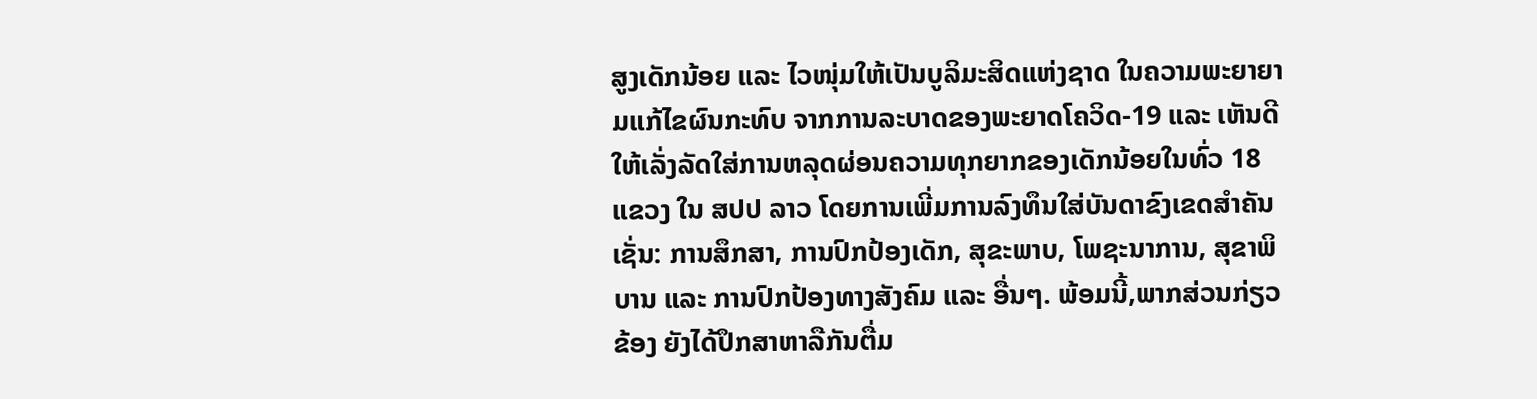ສູງເດັກນ້ອຍ ແລະ ໄວໜຸ່ມໃຫ້ເປັນບູລິມະສິດແຫ່ງຊາດ ໃນຄວາມພະຍາຍາມແກ້ໄຂຜົນກະທົບ ຈາກການລະບາດຂອງພະຍາດໂຄວິດ-19 ແລະ ເຫັນດີໃຫ້ເລັ່ງລັດໃສ່ການຫລຸດຜ່ອນຄວາມທຸກຍາກຂອງເດັກນ້ອຍໃນທົ່ວ 18 ແຂວງ ໃນ ສປປ ລາວ ໂດຍການເພີ່ມການລົງທຶນໃສ່ບັນດາຂົງເຂດສຳຄັນ ເຊັ່ນ: ການສຶກສາ, ການປົກປ້ອງເດັກ, ສຸຂະພາບ, ໂພຊະນາການ, ສຸຂາພິບານ ແລະ ການປົກປ້ອງທາງສັງຄົມ ແລະ ອື່ນໆ. ພ້ອມນີ້,ພາກສ່ວນກ່ຽວຂ້ອງ ຍັງໄດ້ປຶກສາຫາລືກັນຕື່ມ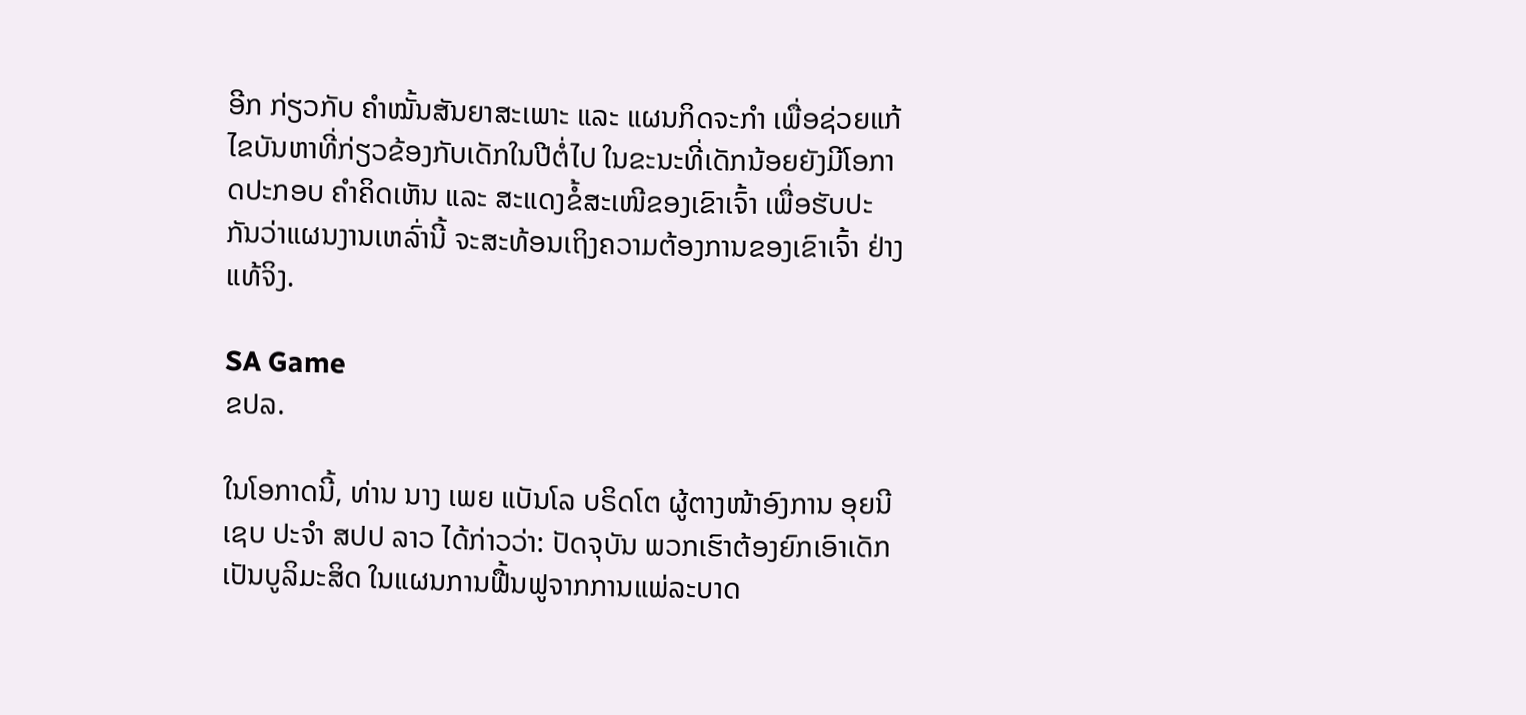ອີກ ກ່ຽວກັບ ຄໍາໝັ້ນສັນຍາສະເພາະ ແລະ ແຜນກິດຈະກໍາ ເພື່ອຊ່ວຍແກ້ໄຂບັນຫາທີ່ກ່ຽວຂ້ອງກັບເດັກໃນປີຕໍ່ໄປ ໃນຂະນະທີ່ເດັກນ້ອຍຍັງມີໂອກາດປະກອບ ຄໍາຄິດເຫັນ ແລະ ສະແດງຂໍ້ສະເໜີຂອງເຂົາເຈົ້າ ເພື່ອຮັບປະກັນວ່າແຜນງານເຫລົ່ານີ້ ຈະສະທ້ອນເຖິງຄວາມຕ້ອງການຂອງເຂົາເຈົ້າ ຢ່າງແທ້ຈິງ.

SA Game
ຂປລ.

ໃນໂອກາດນີ້, ທ່ານ ນາງ ເພຍ ແບັນໂລ ບຣິດໂຕ ຜູ້ຕາງໜ້າອົງການ ອຸຍນີເຊບ ປະຈໍາ ສປປ ລາວ ໄດ້ກ່າວວ່າ: ປັດຈຸບັນ ພວກເຮົາຕ້ອງຍົກເອົາເດັກເປັນບູລິມະສິດ ໃນແຜນການຟື້ນຟູຈາກການແພ່ລະບາດ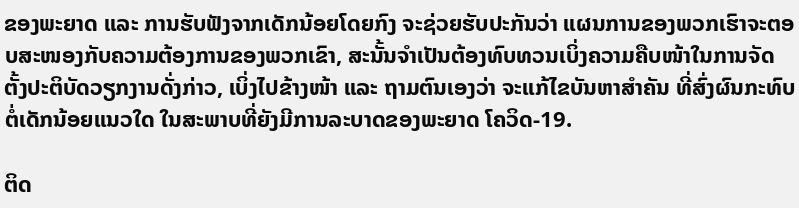ຂອງພະຍາດ ແລະ ການຮັບຟັງຈາກເດັກນ້ອຍໂດຍກົງ ຈະຊ່ວຍຮັບປະກັນວ່າ ແຜນການຂອງພວກເຮົາຈະຕອບສະໜອງກັບຄວາມຕ້ອງການຂອງພວກເຂົາ, ສະນັ້ນຈຳເປັນຕ້ອງທົບທວນເບິ່ງຄວາມຄືບໜ້າໃນການຈັດຕັ້ງປະຕິບັດວຽກງານດັ່ງກ່າວ, ເບິ່ງໄປຂ້າງໜ້າ ແລະ ຖາມຕົນເອງວ່າ ຈະແກ້ໄຂບັນຫາສຳຄັນ ທີ່ສົ່ງຜົນກະທົບຕໍ່ເດັກນ້ອຍແນວໃດ ໃນສະພາບທີ່ຍັງມີການລະບາດຂອງພະຍາດ ໂຄວິດ-19.

ຕິດ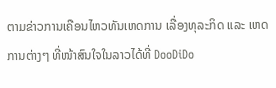ຕາມຂ່າວການເຄືອນໄຫວທັນເຫດການ ເລື່ອງທຸລະກິດ ແລະ ເຫດການຕ່າງໆ ທີ່ໜ້າສົນໃຈໃນລາວໄດ້ທີ່ DooDiDo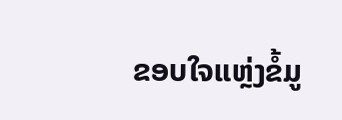ຂອບໃຈແຫຼ່ງຂໍ້ມູ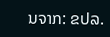ນຈາກ: ຂປລ.